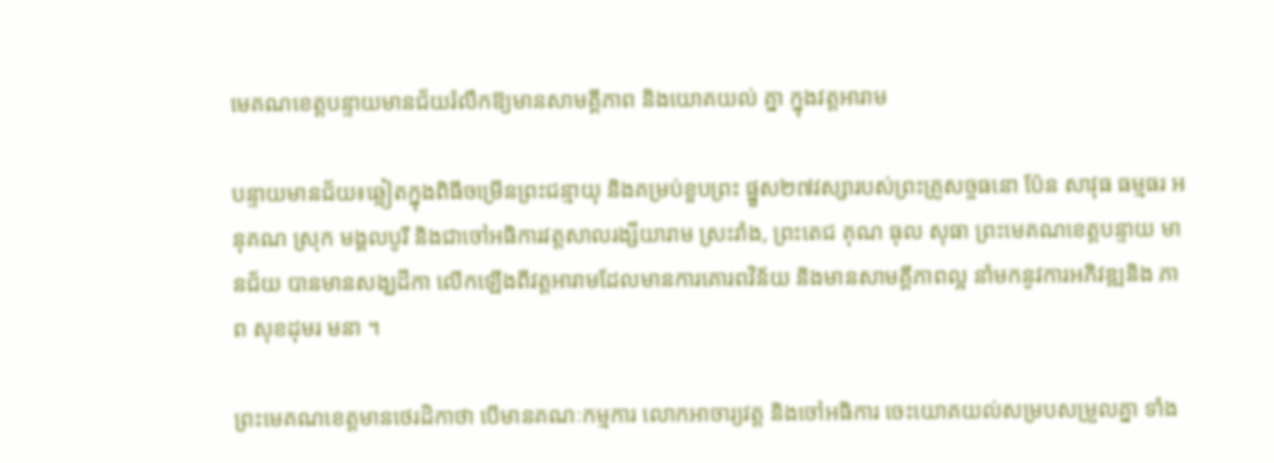មេគណខេត្តបន្ទាយមានជ័យរំលឹកឱ្យមានសាមគ្គីភាព និងយោគយល់ គ្នា ក្នុងវត្តអារាម

បន្ទាយមានជ័យ៖ឆ្លៀតក្នុងពិធីចម្រើនព្រះជន្មាយុ និងគម្រប់ខួបព្រះ ផ្នួស២៧វស្សារបស់ព្រះគ្រូសច្ចធនោ ប៉ែន សាវុធ ធម្មធរ អនុគណ ស្រុក មង្គលបូរី និងជាចៅអធិការវត្តសាលរង្សីយារាម ស្រះរាំង, ព្រះតេជ គុណ ធុល សុធា ព្រះមេគណខេត្តបន្ទាយ មានជ័យ បានមានសង្ឃដីកា លើកឡើងពីវត្តអារាមដែលមានការគោរពវិន័យ និងមានសាមគ្គីភាពល្អ នាំមកនូវការអភិវឌ្ឍនិង ភាព សុខដុមរ មនា ។

ព្រះមេគណខេត្តមានថេរដិកាថា បើមានគណៈកម្មការ លោកអាចារ្យវត្ត និងចៅអធិការ ចេះយោគយល់សម្របសម្រួលគ្នា ទាំង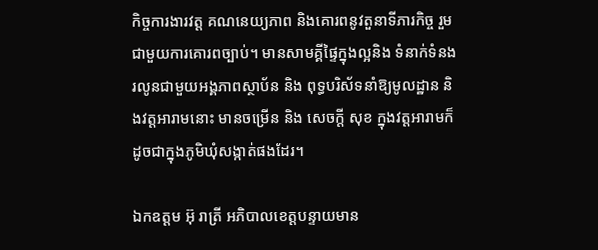កិច្ចការងារវត្ត គណនេយ្យភាព និងគោរពនូវតួនាទីភារកិច្ច រួមជាមួយការគោរពច្បាប់។ មានសាមគ្គីផ្ទៃក្នុងល្អនិង ទំនាក់ទំនង រលូនជាមួយអង្គភាពស្ថាប័ន និង ពុទ្ធបរិស័ទនាំឱ្យមូលដ្ឋាន និងវត្តអារាមនោះ មានចម្រើន និង សេចក្ដី សុខ ក្នុងវត្តអារាមក៏ដូចជាក្នុងភូមិឃុំសង្កាត់ផងដែរ។

ឯកឧត្តម អ៊ុ រាត្រី អភិបាលខេត្តបន្ទាយមាន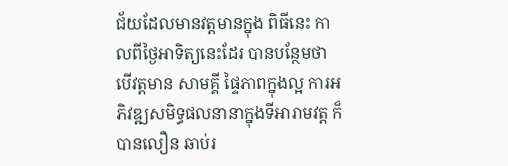ជ័យដែលមានវត្តមានក្នុង ពិធីនេះ កាលពីថ្ងៃអាទិត្យនេះដែរ បានបន្ថែមថា បើវត្តមាន សាមគ្គី ផ្ទៃភាពក្នុងល្អ ការអភិវឌ្ឍសមិទ្ធផលនានាក្នុងទីអារាមវត្ត ក៏បានលឿន ឆាប់រ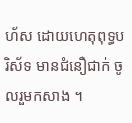ហ័ស ដោយហេតុពុទ្ធបរិស័ទ មានជំនឿជាក់ ចូលរួមកសាង ។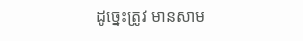ដូច្នេះត្រូវ មានសាម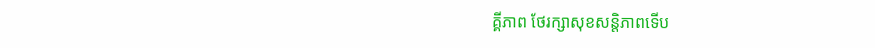គ្គីភាព ថែរក្សាសុខសន្តិភាពទើប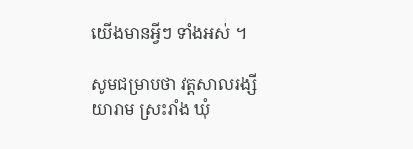យើងមានអ្វីៗ ទាំងអស់ ។

សូមជម្រាបថា វត្តសាលរង្សីយារាម ស្រះរាំង ឃុំ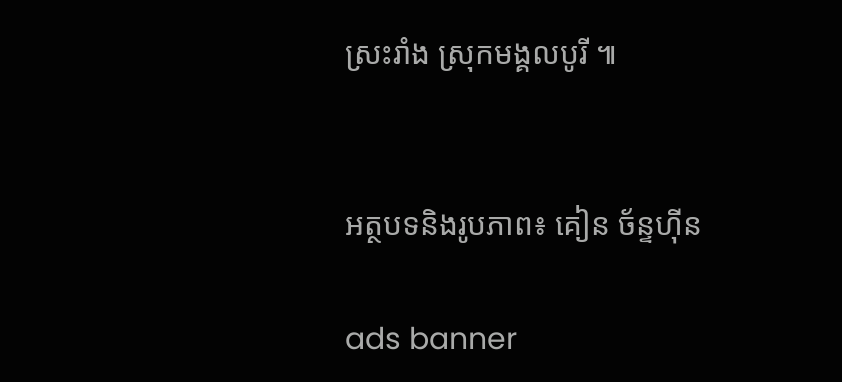ស្រះរាំង ស្រុកមង្គលបូរី ៕


អត្ថបទនិងរូបភាព៖ គៀន ច័ន្ទហ៊ីន

ads banner